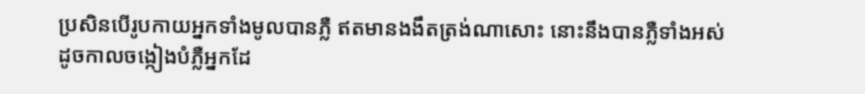ប្រសិនបើរូបកាយអ្នកទាំងមូលបានភ្លឺ ឥតមានងងឹតត្រង់ណាសោះ នោះនឹងបានភ្លឺទាំងអស់ ដូចកាលចង្កៀងបំភ្លឺអ្នកដែ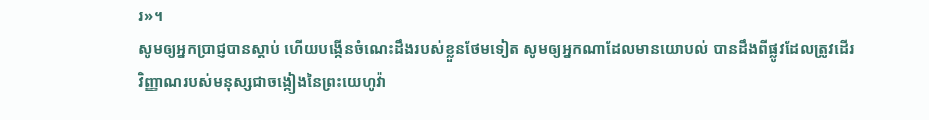រ»។
សូមឲ្យអ្នកប្រាជ្ញបានស្តាប់ ហើយបង្កើនចំណេះដឹងរបស់ខ្លួនថែមទៀត សូមឲ្យអ្នកណាដែលមានយោបល់ បានដឹងពីផ្លូវដែលត្រូវដើរ
វិញ្ញាណរបស់មនុស្សជាចង្កៀងនៃព្រះយេហូវ៉ា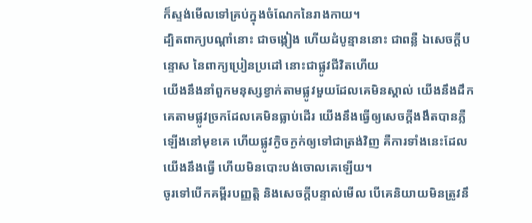ក៏ស្ទង់មើលទៅគ្រប់ក្នុងចំណែកនៃរាងកាយ។
ដ្បិតពាក្យបណ្ដាំនោះ ជាចង្កៀង ហើយដំបូន្មាននោះ ជាពន្លឺ ឯសេចក្ដីបន្ទោស នៃពាក្យប្រៀនប្រដៅ នោះជាផ្លូវជីវិតហើយ
យើងនឹងនាំពួកមនុស្សខ្វាក់តាមផ្លូវមួយដែលគេមិនស្គាល់ យើងនឹងដឹកគេតាមផ្លូវច្រកដែលគេមិនធ្លាប់ដើរ យើងនឹងធ្វើឲ្យសេចក្ដីងងឹតបានភ្លឺឡើងនៅមុខគេ ហើយផ្លូវក្ងិចក្ងក់ឲ្យទៅជាត្រង់វិញ គឺការទាំងនេះដែលយើងនឹងធ្វើ ហើយមិនបោះបង់ចោលគេឡើយ។
ចូរទៅបើកគម្ពីរបញ្ញត្តិ និងសេចក្ដីបន្ទាល់មើល បើគេនិយាយមិនត្រូវនឹ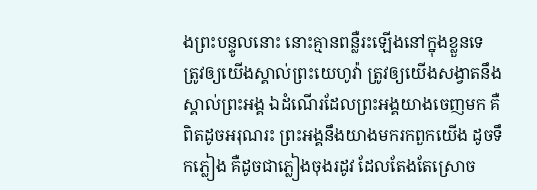ងព្រះបន្ទូលនោះ នោះគ្មានពន្លឺរះឡើងនៅក្នុងខ្លួនទេ
ត្រូវឲ្យយើងស្គាល់ព្រះយេហូវ៉ា ត្រូវឲ្យយើងសង្វាតនឹងស្គាល់ព្រះអង្គ ឯដំណើរដែលព្រះអង្គយាងចេញមក គឺពិតដូចអរុណរះ ព្រះអង្គនឹងយាងមករកពួកយើង ដូចទឹកភ្លៀង គឺដូចជាភ្លៀងចុងរដូវ ដែលតែងតែស្រោច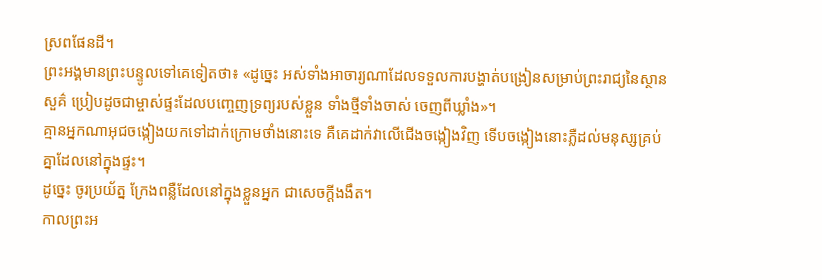ស្រពផែនដី។
ព្រះអង្គមានព្រះបន្ទូលទៅគេទៀតថា៖ «ដូច្នេះ អស់ទាំងអាចារ្យណាដែលទទួលការបង្ហាត់បង្រៀនសម្រាប់ព្រះរាជ្យនៃស្ថានសួគ៌ ប្រៀបដូចជាម្ចាស់ផ្ទះដែលបញ្ចេញទ្រព្យរបស់ខ្លួន ទាំងថ្មីទាំងចាស់ ចេញពីឃ្លាំង»។
គ្មានអ្នកណាអុជចង្កៀងយកទៅដាក់ក្រោមថាំងនោះទេ គឺគេដាក់វាលើជើងចង្កៀងវិញ ទើបចង្កៀងនោះភ្លឺដល់មនុស្សគ្រប់គ្នាដែលនៅក្នុងផ្ទះ។
ដូច្នេះ ចូរប្រយ័ត្ន ក្រែងពន្លឺដែលនៅក្នុងខ្លួនអ្នក ជាសេចក្តីងងឹត។
កាលព្រះអ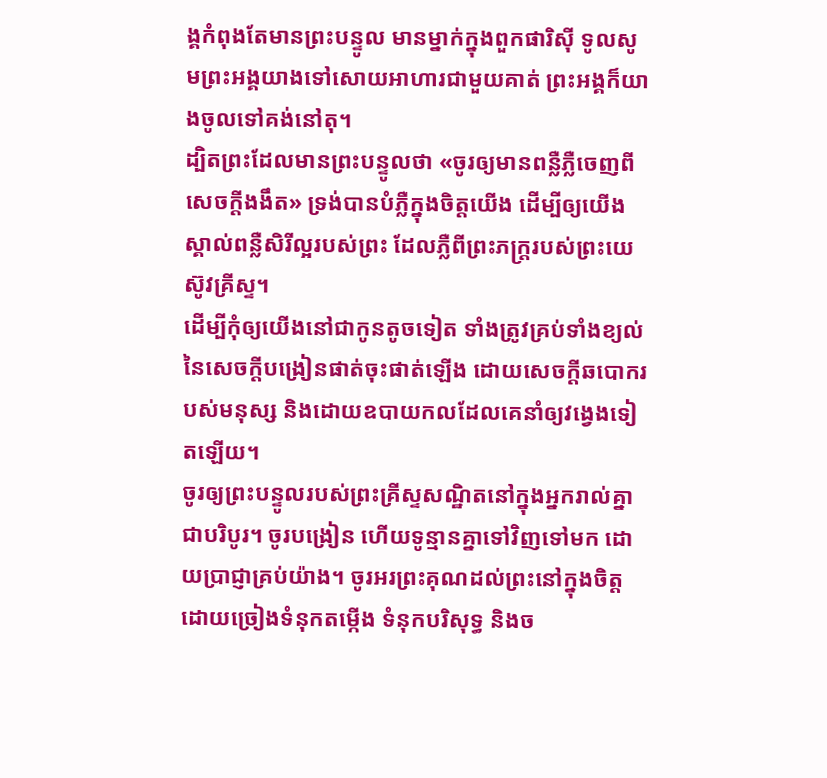ង្គកំពុងតែមានព្រះបន្ទូល មានម្នាក់ក្នុងពួកផារិស៊ី ទូលសូមព្រះអង្គយាងទៅសោយអាហារជាមួយគាត់ ព្រះអង្គក៏យាងចូលទៅគង់នៅតុ។
ដ្បិតព្រះដែលមានព្រះបន្ទូលថា «ចូរឲ្យមានពន្លឺភ្លឺចេញពីសេចក្តីងងឹត» ទ្រង់បានបំភ្លឺក្នុងចិត្តយើង ដើម្បីឲ្យយើងស្គាល់ពន្លឺសិរីល្អរបស់ព្រះ ដែលភ្លឺពីព្រះភក្ត្ររបស់ព្រះយេស៊ូវគ្រីស្ទ។
ដើម្បីកុំឲ្យយើងនៅជាកូនតូចទៀត ទាំងត្រូវគ្រប់ទាំងខ្យល់នៃសេចក្តីបង្រៀនផាត់ចុះផាត់ឡើង ដោយសេចក្តីឆបោករបស់មនុស្ស និងដោយឧបាយកលដែលគេនាំឲ្យវង្វេងទៀតឡើយ។
ចូរឲ្យព្រះបន្ទូលរបស់ព្រះគ្រីស្ទសណ្ឋិតនៅក្នុងអ្នករាល់គ្នាជាបរិបូរ។ ចូរបង្រៀន ហើយទូន្មានគ្នាទៅវិញទៅមក ដោយប្រាជ្ញាគ្រប់យ៉ាង។ ចូរអរព្រះគុណដល់ព្រះនៅក្នុងចិត្ត ដោយច្រៀងទំនុកតម្កើង ទំនុកបរិសុទ្ធ និងច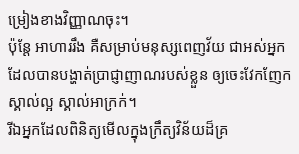ម្រៀងខាងវិញ្ញាណចុះ។
ប៉ុន្ដែ អាហាររឹង គឺសម្រាប់មនុស្សពេញវ័យ ជាអស់អ្នកដែលបានបង្ហាត់ប្រាជ្ញាញាណរបស់ខ្លួន ឲ្យចេះវែកញែកស្គាល់ល្អ ស្គាល់អាក្រក់។
រីឯអ្នកដែលពិនិត្យមើលក្នុងក្រឹត្យវិន័យដ៏គ្រ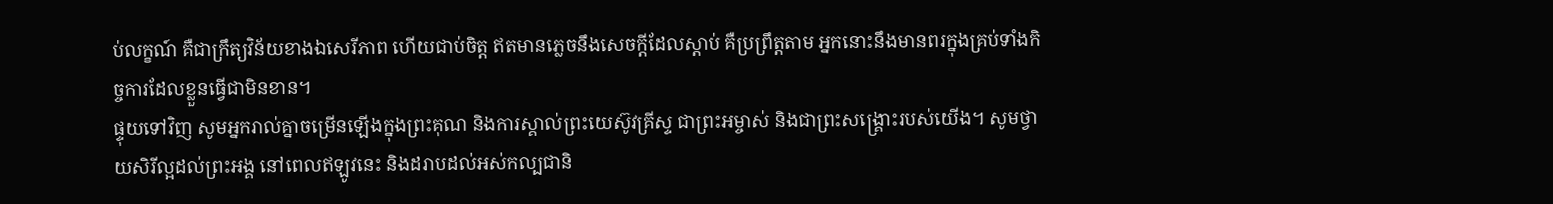ប់លក្ខណ៍ គឺជាក្រឹត្យវិន័យខាងឯសេរីភាព ហើយជាប់ចិត្ត ឥតមានភ្លេចនឹងសេចក្ដីដែលស្តាប់ គឺប្រព្រឹត្តតាម អ្នកនោះនឹងមានពរក្នុងគ្រប់ទាំងកិច្ចការដែលខ្លួនធ្វើជាមិនខាន។
ផ្ទុយទៅវិញ សូមអ្នករាល់គ្នាចម្រើនឡើងក្នុងព្រះគុណ និងការស្គាល់ព្រះយេស៊ូវគ្រីស្ទ ជាព្រះអម្ចាស់ និងជាព្រះសង្គ្រោះរបស់យើង។ សូមថ្វាយសិរីល្អដល់ព្រះអង្គ នៅពេលឥឡូវនេះ និងដរាបដល់អស់កល្បជានិ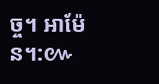ច្ច។ អាម៉ែន។:៚